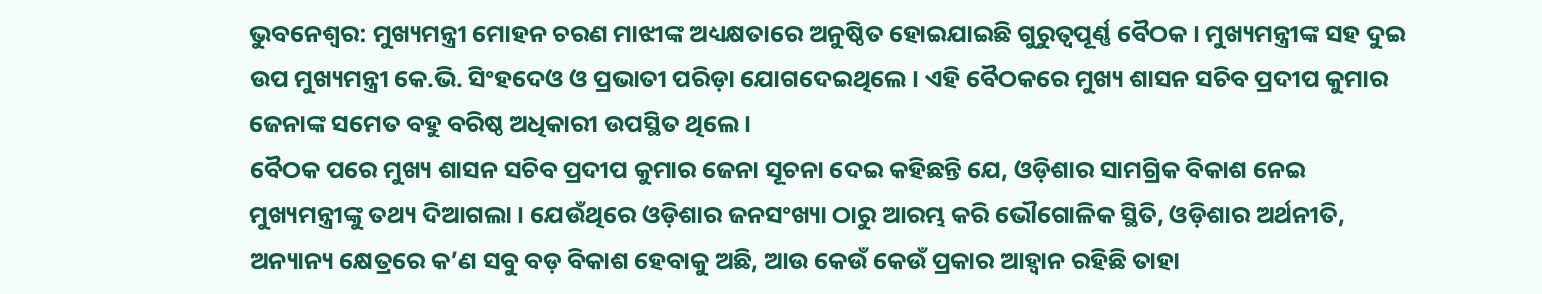ଭୁବନେଶ୍ବର: ମୁଖ୍ୟମନ୍ତ୍ରୀ ମୋହନ ଚରଣ ମାଝୀଙ୍କ ଅଧ୍ୟକ୍ଷତାରେ ଅନୁଷ୍ଠିତ ହୋଇଯାଇଛି ଗୁରୁତ୍ୱପୂର୍ଣ୍ଣ ବୈଠକ । ମୁଖ୍ୟମନ୍ତ୍ରୀଙ୍କ ସହ ଦୁଇ ଉପ ମୁଖ୍ୟମନ୍ତ୍ରୀ କେ.ଭି. ସିଂହଦେଓ ଓ ପ୍ରଭାତୀ ପରିଡ଼ା ଯୋଗଦେଇଥିଲେ । ଏହି ବୈଠକରେ ମୁଖ୍ୟ ଶାସନ ସଚିବ ପ୍ରଦୀପ କୁମାର ଜେନାଙ୍କ ସମେତ ବହୁ ବରିଷ୍ଠ ଅଧିକାରୀ ଉପସ୍ଥିତ ଥିଲେ ।
ବୈଠକ ପରେ ମୁଖ୍ୟ ଶାସନ ସଚିବ ପ୍ରଦୀପ କୁମାର ଜେନା ସୂଚନା ଦେଇ କହିଛନ୍ତି ଯେ, ଓଡ଼ିଶାର ସାମଗ୍ରିକ ବିକାଶ ନେଇ ମୁଖ୍ୟମନ୍ତ୍ରୀଙ୍କୁ ତଥ୍ୟ ଦିଆଗଲା । ଯେଉଁଥିରେ ଓଡ଼ିଶାର ଜନସଂଖ୍ୟା ଠାରୁ ଆରମ୍ଭ କରି ଭୌଗୋଳିକ ସ୍ଥିତି, ଓଡ଼ିଶାର ଅର୍ଥନୀତି, ଅନ୍ୟାନ୍ୟ କ୍ଷେତ୍ରରେ କ’ଣ ସବୁ ବଡ଼ ବିକାଶ ହେବାକୁ ଅଛି, ଆଉ କେଉଁ କେଉଁ ପ୍ରକାର ଆହ୍ୱାନ ରହିଛି ତାହା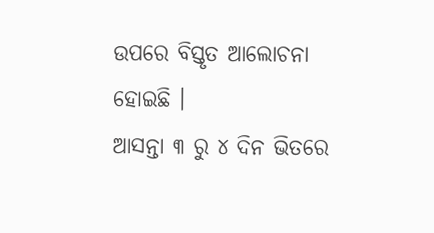ଉପରେ ବିସ୍ତୃତ ଆଲୋଚନା ହୋଇଛି ।
ଆସନ୍ତା ୩ ରୁ ୪ ଦିନ ଭିତରେ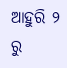ଆହୁରି ୨ ରୁ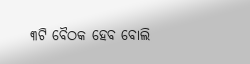୩ଟି ବୈଠକ ହେବ ବୋଲି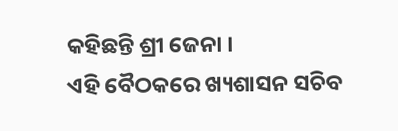କହିଛନ୍ତି ଶ୍ରୀ ଜେନା ।
ଏହି ବୈଠକରେ ଖ୍ୟଶାସନ ସଚିବ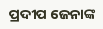ପ୍ରଦୀପ ଜେନାଙ୍କ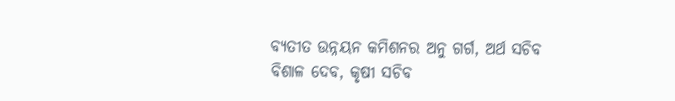ବ୍ୟତୀତ ଉନ୍ନୟନ କମିଶନର ଅନୁ ଗର୍ଗ, ଅର୍ଥ ସଚିବ ବିଶାଳ ଦେବ, କୃଷୀ ସଚିବ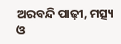ଅରବନ୍ଦି ପାଢ଼ୀ, ମତ୍ସ୍ୟ ଓ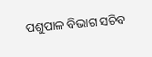ପଶୁପାଳ ବିଭାଗ ସଚିବ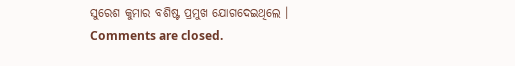ସୁରେଶ କୁମାର ବଶିଷ୍ଟ ପ୍ରମୁଖ ଯୋଗଦେଇଥିଲେ ।
Comments are closed.